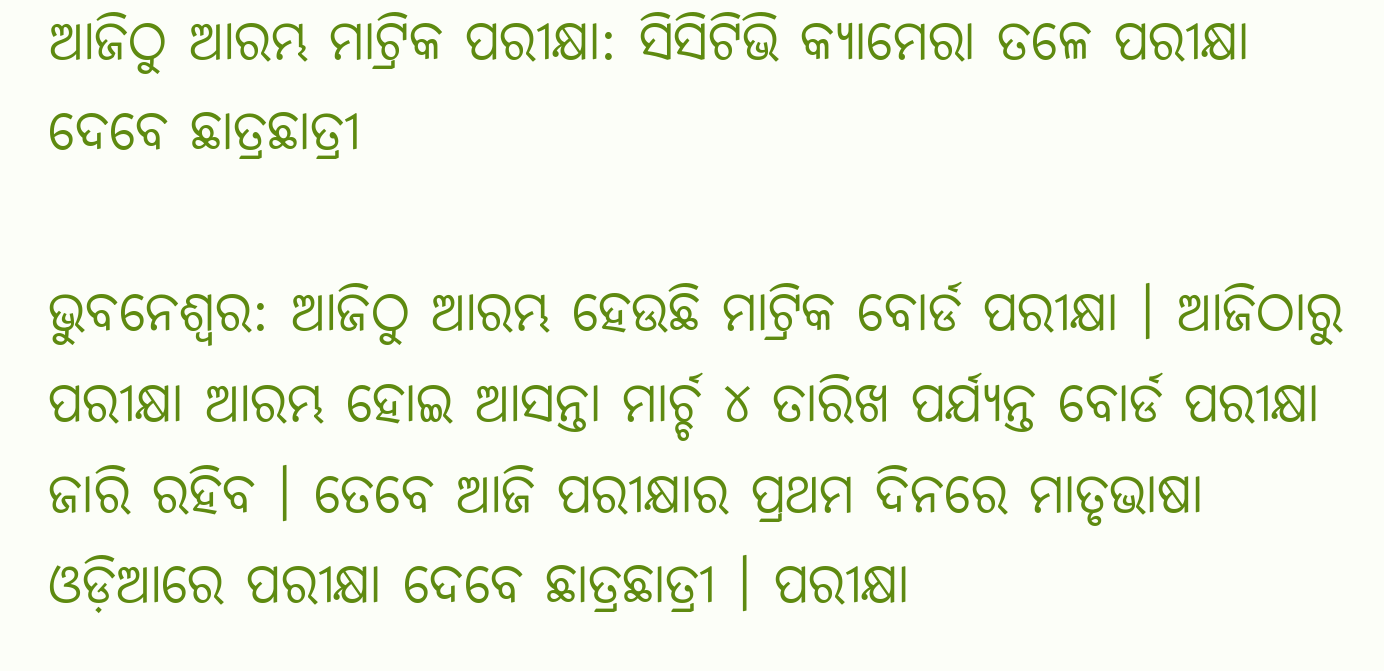ଆଜିଠୁ ଆରମ୍ଭ ମାଟ୍ରିକ ପରୀକ୍ଷା: ସିସିଟିଭି କ୍ୟାମେରା ତଳେ ପରୀକ୍ଷା ଦେବେ ଛାତ୍ରଛାତ୍ରୀ

ଭୁବନେଶ୍ୱର: ଆଜିଠୁ ଆରମ୍ଭ ହେଉଛି ମାଟ୍ରିକ ବୋର୍ଡ ପରୀକ୍ଷା । ଆଜିଠାରୁ ପରୀକ୍ଷା ଆରମ୍ଭ ହୋଇ ଆସନ୍ତା ମାର୍ଚ୍ଚ ୪ ତାରିଖ ପର୍ଯ୍ୟନ୍ତ ବୋର୍ଡ ପରୀକ୍ଷା ଜାରି ରହିବ । ତେବେ ଆଜି ପରୀକ୍ଷାର ପ୍ରଥମ ଦିନରେ ମାତୃଭାଷା ଓଡ଼ିଆରେ ପରୀକ୍ଷା ଦେବେ ଛାତ୍ରଛାତ୍ରୀ । ପରୀକ୍ଷା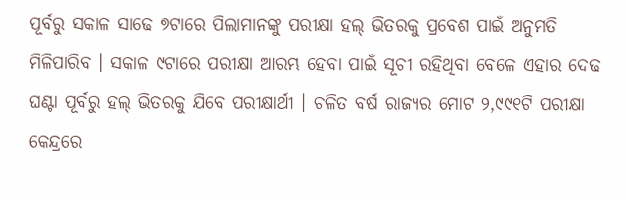ପୂର୍ବରୁ ସକାଳ ସାଢେ ୭ଟାରେ ପିଲାମାନଙ୍କୁ ପରୀକ୍ଷା ହଲ୍ ଭିତରକୁ ପ୍ରବେଶ ପାଇଁ ଅନୁମତି ମିଳିପାରିବ । ସକାଳ ୯ଟାରେ ପରୀକ୍ଷା ଆରମ୍ଭ ହେବା ପାଇଁ ସୂଚୀ ରହିଥିବା ବେଳେ ଏହାର ଦେଢ ଘଣ୍ଟା ପୂର୍ବରୁ ହଲ୍ ଭିତରକୁ ଯିବେ ପରୀକ୍ଷାର୍ଥୀ । ଚଳିତ ବର୍ଷ ରାଜ୍ୟର ମୋଟ ୨,୯୯୧ଟି ପରୀକ୍ଷା କେନ୍ଦ୍ରରେ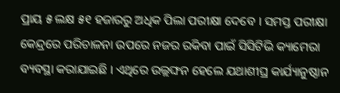ପ୍ରାୟ ୫ ଲକ୍ଷ ୫୧ ହଜାରରୁ ଅଧିକ ପିଲା ପରୀକ୍ଷା ଦେବେ । ସମସ୍ତ ପରୀକ୍ଷା କେନ୍ଦ୍ରରେ ପରିଚାଳନା ଉପରେ ନଜର ରକିବା ପାଇଁ ସିସିଟିଭି କ୍ୟାମେରା ବ୍ୟବସ୍ଥା କରାଯାଇଛି । ଏଥିରେ ଉଲ୍ଲଙ୍ଘନ ହେଲେ ଯଥାଶୀଘ୍ର କାର୍ଯ୍ୟାନୁଷ୍ଠାନ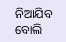ନିଆଯିବ ବୋଲି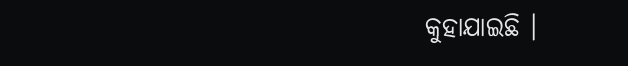କୁହାଯାଇଛି ।